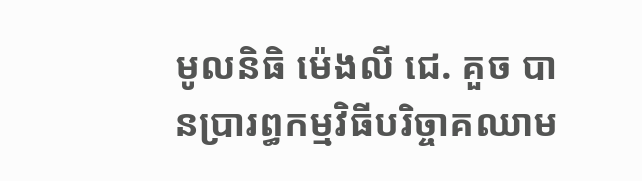មូលនិធិ ម៉េងលី ជេ. គួច បានប្រារព្ធកម្មវិធីបរិច្ចាគឈាម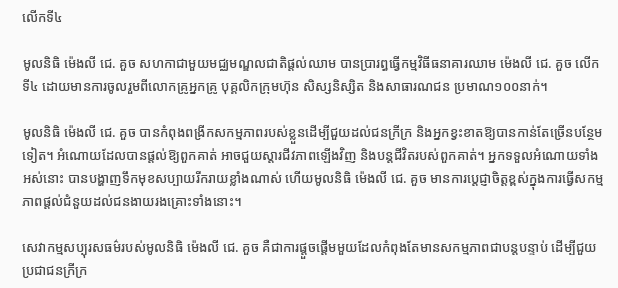លើកទី៤

មូលនិធិ ម៉េងលី ជេ. គួច សហកាជាមួយមជ្ឈមណ្ឌលជាតិផ្តល់ឈាម បានប្រារព្ធធ្វើកម្មវិធីធនាគារឈាម ម៉េងលី ជេ. គួច លើកទី៤ ដោយមានការចូលរួមពីលោកគ្រូអ្នកគ្រូ បុគ្គលិកក្រុមហ៊ុន សិស្សនិស្សិត និងសាធារណជន ប្រមាណ១០០នាក់។

មូលនិធិ ម៉េងលី ជេ. គួច បានកំពុងពង្រីកសកម្មភាពរបស់ខ្លួនដើម្បីជួយដល់ជនក្រីក្រ និងអ្នកខ្វះខាតឱ្យបានកាន់តែច្រើនបន្ថែមទៀត។ អំណោយដែលបានផ្តល់ឱ្យពួកគាត់ អាចជួយស្តារជីវភាពឡើងវិញ និងបន្តជីវិតរបស់ពួកគាត់។ អ្នកទទួលអំណោយទាំងអស់នោះ បានបង្ហាញទឹកមុខសប្បាយរីករាយខ្លាំងណាស់ ហើយមូលនិធិ ម៉េងលី ជេ. គួច មានការប្តេជ្ញាចិត្តខ្ពស់ក្នុងការធ្វើសកម្មភាពផ្តល់ជំនួយដល់ជនងាយរងគ្រោះទាំងនោះ។

សេវាកម្មសប្បុរសធម៌របស់មូលនិធិ ម៉េងលី ជេ. គួច គឺជាការផ្តួចផ្តើមមួយដែលកំពុងតែមានសកម្មភាពជាបន្តបន្ទាប់ ដើម្បីជួយប្រជាជនក្រីក្រ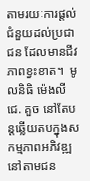តាមរយៈការផ្តល់ជំនួយដល់ប្រជាជន ដែលមានជីវភាពខ្វះខាត។  មូលនិធិ ម៉េងលី ជេ. គួច នៅតែបន្តឆ្លើយតបក្នុងសកម្មភាពអភិវឌ្ឍនៅតាមជន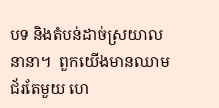បទ និងតំបន់ដាច់ស្រយាលនានា។  ពួកយើងមានឈាមជ័រតែមួយ ហេ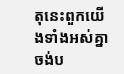តុនេះពួកយើងទាំងអស់គ្នាចង់ប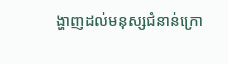ង្ហាញដល់មនុស្សជំនាន់ក្រោ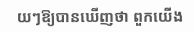យៗឱ្យបានឃើញថា ពួកយើង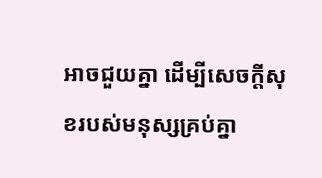អាចជួយគ្នា ដើម្បីសេចក្តីសុខរបស់មនុស្សគ្រប់គ្នា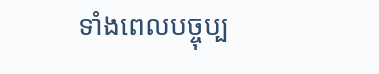ទាំងពេលបច្ចុប្ប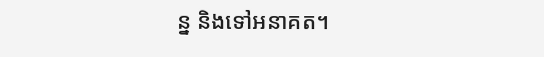ន្ន និងទៅអនាគត។